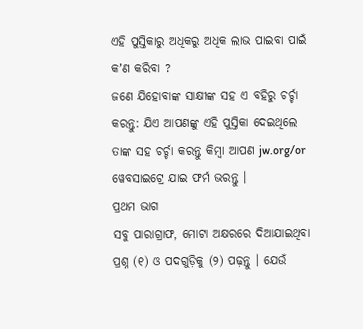ଏହି ପୁସ୍ତିକାରୁ ଅଧିକରୁ ଅଧିକ ଲାଭ ପାଇବା ପାଇଁ କʼଣ କରିବା ?
ଜଣେ ଯିହୋବାଙ୍କ ସାକ୍ଷୀଙ୍କ ସହ ଏ ବହିରୁ ଚର୍ଚ୍ଚା କରନ୍ତୁ: ଯିଏ ଆପଣଙ୍କୁ ଏହି ପୁସ୍ତିକା ଦେଇଥିଲେ ତାଙ୍କ ସହ ଚର୍ଚ୍ଚା କରନ୍ତୁ କିମ୍ବା ଆପଣ jw.org/or ୱେବସାଇଟ୍ରେ ଯାଇ ଫର୍ମ ଭରନ୍ତୁ ।
ପ୍ରଥମ ଭାଗ
ସବୁ ପାରାଗ୍ରାଫ, ମୋଟା ଅକ୍ଷରରେ ଦିଆଯାଇଥିବା ପ୍ରଶ୍ନ (୧) ଓ ପଦଗୁଡ଼ିକୁ (୨) ପଢ଼ନ୍ତୁ । ଯେଉଁ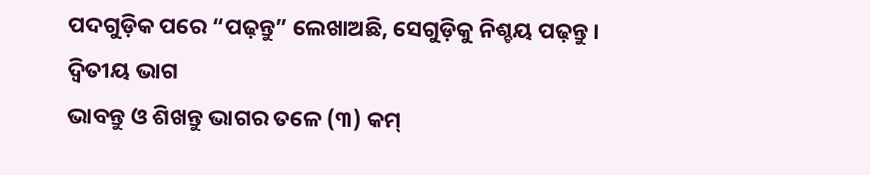ପଦଗୁଡ଼ିକ ପରେ “ପଢ଼ନ୍ତୁ” ଲେଖାଅଛି, ସେଗୁଡ଼ିକୁ ନିଶ୍ଚୟ ପଢ଼ନ୍ତୁ ।
ଦ୍ୱିତୀୟ ଭାଗ
ଭାବନ୍ତୁ ଓ ଶିଖନ୍ତୁ ଭାଗର ତଳେ (୩) କମ୍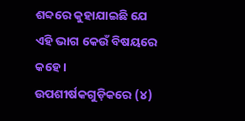ଶବ୍ଦରେ କୁହାଯାଇଛି ଯେ ଏହି ଭାଗ କେଉଁ ବିଷୟରେ କହେ । ଉପଶୀର୍ଷକଗୁଡ଼ିକରେ (୪)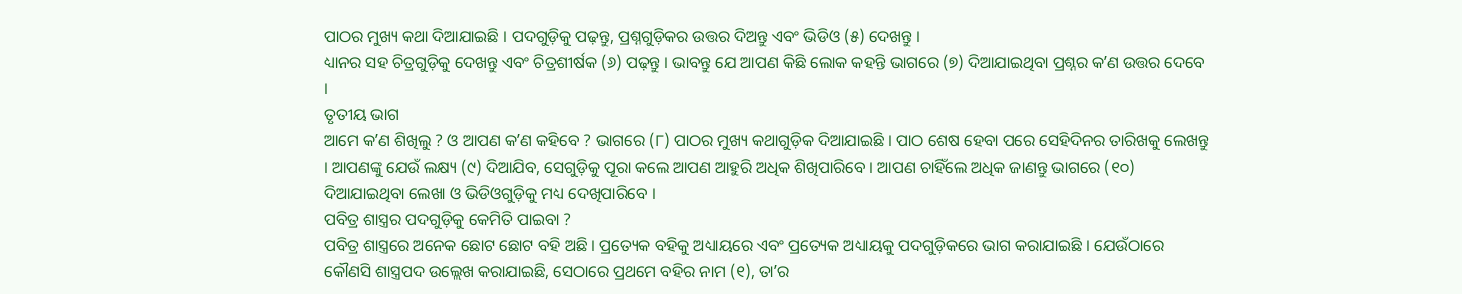ପାଠର ମୁଖ୍ୟ କଥା ଦିଆଯାଇଛି । ପଦଗୁଡ଼ିକୁ ପଢ଼ନ୍ତୁ, ପ୍ରଶ୍ନଗୁଡ଼ିକର ଉତ୍ତର ଦିଅନ୍ତୁ ଏବଂ ଭିଡିଓ (୫) ଦେଖନ୍ତୁ ।
ଧ୍ୟାନର ସହ ଚିତ୍ରଗୁଡ଼ିକୁ ଦେଖନ୍ତୁ ଏବଂ ଚିତ୍ରଶୀର୍ଷକ (୬) ପଢ଼ନ୍ତୁ । ଭାବନ୍ତୁ ଯେ ଆପଣ କିଛି ଲୋକ କହନ୍ତି ଭାଗରେ (୭) ଦିଆଯାଇଥିବା ପ୍ରଶ୍ନର କʼଣ ଉତ୍ତର ଦେବେ ।
ତୃତୀୟ ଭାଗ
ଆମେ କʼଣ ଶିଖିଲୁ ? ଓ ଆପଣ କʼଣ କହିବେ ? ଭାଗରେ (୮) ପାଠର ମୁଖ୍ୟ କଥାଗୁଡ଼ିକ ଦିଆଯାଇଛି । ପାଠ ଶେଷ ହେବା ପରେ ସେହିଦିନର ତାରିଖକୁ ଲେଖନ୍ତୁ । ଆପଣଙ୍କୁ ଯେଉଁ ଲକ୍ଷ୍ୟ (୯) ଦିଆଯିବ, ସେଗୁଡ଼ିକୁ ପୂରା କଲେ ଆପଣ ଆହୁରି ଅଧିକ ଶିଖିପାରିବେ । ଆପଣ ଚାହିଁଲେ ଅଧିକ ଜାଣନ୍ତୁ ଭାଗରେ (୧୦) ଦିଆଯାଇଥିବା ଲେଖା ଓ ଭିଡିଓଗୁଡ଼ିକୁ ମଧ୍ୟ ଦେଖିପାରିବେ ।
ପବିତ୍ର ଶାସ୍ତ୍ରର ପଦଗୁଡ଼ିକୁ କେମିତି ପାଇବା ?
ପବିତ୍ର ଶାସ୍ତ୍ରରେ ଅନେକ ଛୋଟ ଛୋଟ ବହି ଅଛି । ପ୍ରତ୍ୟେକ ବହିକୁ ଅଧ୍ୟାୟରେ ଏବଂ ପ୍ରତ୍ୟେକ ଅଧ୍ୟାୟକୁ ପଦଗୁଡ଼ିକରେ ଭାଗ କରାଯାଇଛି । ଯେଉଁଠାରେ କୌଣସି ଶାସ୍ତ୍ରପଦ ଉଲ୍ଲେଖ କରାଯାଇଛି, ସେଠାରେ ପ୍ରଥମେ ବହିର ନାମ (୧), ତାʼର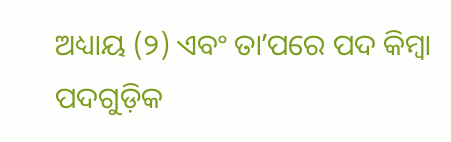ଅଧ୍ୟାୟ (୨) ଏବଂ ତାʼପରେ ପଦ କିମ୍ବା ପଦଗୁଡ଼ିକ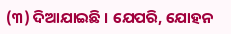(୩) ଦିଆଯାଇଛି । ଯେପରି, ଯୋହନ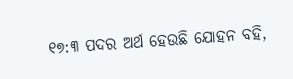୧୭:୩ ପଦର ଅର୍ଥ ହେଉଛି ଯୋହନ ବହି,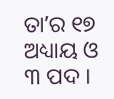ତାʼର ୧୭ ଅଧ୍ୟାୟ ଓ ୩ ପଦ ।